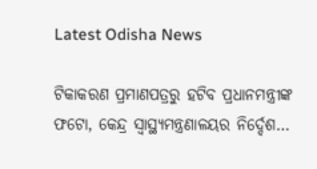Latest Odisha News

ଟିକାକରଣ ପ୍ରମାଣପତ୍ରରୁ ହଟିବ ପ୍ରଧାନମନ୍ତ୍ରୀଙ୍କ ଫଟୋ, କେନ୍ଦ୍ର ସ୍ବାସ୍ଥ୍ୟମନ୍ତ୍ରଣାଳୟର ନିର୍ଦ୍ଦେଶ…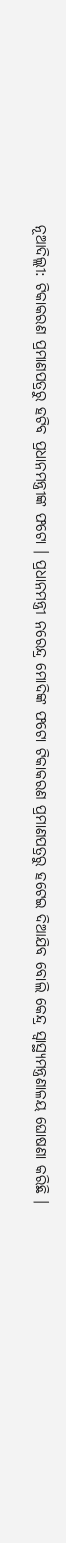ନୂଆଦିଲ୍ଲୀ: ଟିକାକରଣ ପ୍ରମାଣପତ୍ରରୁ ହଟିବ ପ୍ରଧାନମନ୍ତ୍ରୀଙ୍କ ଫଟୋ । ପ୍ରଧାନମନ୍ତ୍ରୀ ନରେନ୍ଦ୍ର ମୋଦିଙ୍କ ଫଟୋ ଟିକାକରଣ ପ୍ରମାଣପତ୍ରରୁ ହଟେଇ ଦିଆଯିବ ବୋଲି କେନ୍ଦ୍ର ସ୍ବାସ୍ଥ୍ୟମନ୍ତ୍ରଣାଳୟ ଘୋଷଣା କରିଛି ।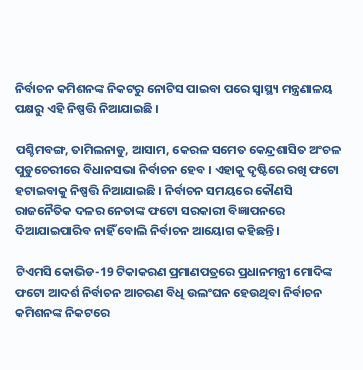ନିର୍ବାଚନ କମିଶନଙ୍କ ନିକଟରୁ ନୋଟିସ ପାଇବା ପରେ ସ୍ବାସ୍ଥ୍ୟ ମନ୍ତ୍ରଣାଳୟ ପକ୍ଷରୁ ଏହି ନିଷ୍ପତ୍ତି ନିଆଯାଇଛି ।

ପଶ୍ଚିମବଙ୍ଗ, ତାମିଲନାଡୁ, ଆସାମ, କେରଳ ସମେତ କେନ୍ଦ୍ରଶାସିତ ଅଂଚଳ ପୁଡୁଚେରୀରେ ବିଧାନସଭା ନିର୍ବାଚନ ହେବ । ଏହାକୁ ଦୃଷ୍ଟିରେ ରଖି ଫଟୋ ହଟାଇବାକୁ ନିଷ୍ପତ୍ତି ନିଆଯାଇଛି । ନିର୍ବାଚନ ସମୟରେ କୌଣସି ରାଜନୈତିକ ଦଳର ନେତାଙ୍କ ଫଟୋ ସରକାରୀ ବିଜ୍ଞାପନରେ ଦିଆଯାଇପାରିବ ନାହିଁ ବୋଲି ନିର୍ବାଚନ ଆୟୋଗ କହିଛନ୍ତି ।

ଟିଏମସି କୋଭିଡ-19 ଟିକାକରଣ ପ୍ରମାଣପତ୍ରରେ ପ୍ରଧାନମନ୍ତ୍ରୀ ମୋଦିଙ୍କ ଫଟୋ ଆଦର୍ଶ ନିର୍ବାଚନ ଆଚରଣ ବିଧି ଉଲଂଘନ ହେଉଥିବା ନିର୍ବାଚନ କମିଶନଙ୍କ ନିକଟରେ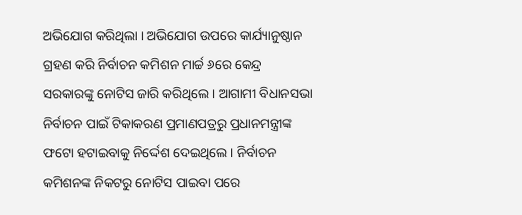ଅଭିଯୋଗ କରିଥିଲା । ଅଭିଯୋଗ ଉପରେ କାର୍ଯ୍ୟାନୁଷ୍ଠାନ ଗ୍ରହଣ କରି ନିର୍ବାଚନ କମିଶନ ମାର୍ଚ୍ଚ ୬ରେ କେନ୍ଦ୍ର ସରକାରଙ୍କୁ ନୋଟିସ ଜାରି କରିଥିଲେ । ଆଗାମୀ ବିଧାନସଭା ନିର୍ବାଚନ ପାଇଁ ଟିକାକରଣ ପ୍ରମାଣପତ୍ରରୁ ପ୍ରଧାନମନ୍ତ୍ରୀଙ୍କ ଫଟୋ ହଟାଇବାକୁ ନିର୍ଦ୍ଦେଶ ଦେଇଥିଲେ । ନିର୍ବାଚନ କମିଶନଙ୍କ ନିକଟରୁ ନୋଟିସ ପାଇବା ପରେ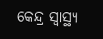କେନ୍ଦ୍ର ସ୍ବାସ୍ଥ୍ୟ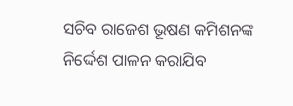ସଚିବ ରାଜେଶ ଭୂଷଣ କମିଶନଙ୍କ ନିର୍ଦ୍ଦେଶ ପାଳନ କରାଯିବ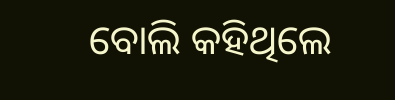ବୋଲି କହିଥିଲେ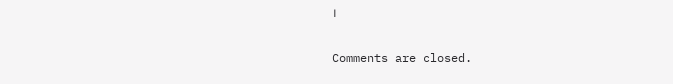।

Comments are closed.